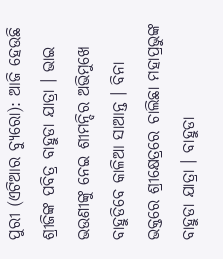ପୁରୀ (ଏଟିଆର ବ୍ୟୁରୋ): ଆଜି ହେଉଛି ଶ୍ରୀଜିଙ୍କ ପବିତ୍ର ବାହୁଡା ଯାତ୍ରା । ଭାଇ ଭଉଣୀଙ୍କୁ ନେଇ ଶୀମନ୍ଦିର ଅଭିମୁଖେ ବାହୁଡିବେ କାଳିଆ ସାଆନ୍ତ । ବିନା ଭକ୍ତରେ ଶ୍ରୀକ୍ଷେତ୍ରରେ ଚାଲିଛା ମହାପ୍ରଭୁଙ୍କ ବାହୁଡା ଯାତ୍ରା । ବାହୁଡା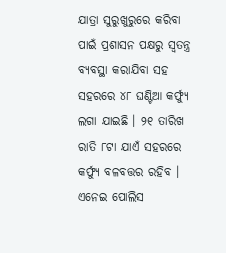ଯାତ୍ରା ସୁରୁଖୁରୁରେ କରିବା ପାଇଁ ପ୍ରଶାସନ ପକ୍ଷରୁ ସ୍ୱତନ୍ତ୍ର ବ୍ୟବସ୍ଥା କରାଯିବା ସହ ସହରରେ ୪୮ ଘଣ୍ଟିଆ କର୍ଫ୍ୟୁ ଲଗା ଯାଇଛି । ୨୧ ତାରିଖ ରାତି ୮ଟା ଯାଏଁ ସହରରେ କର୍ଫ୍ୟୁ ବଳବତ୍ତର ରହିବ । ଏନେଇ ପୋଲିସ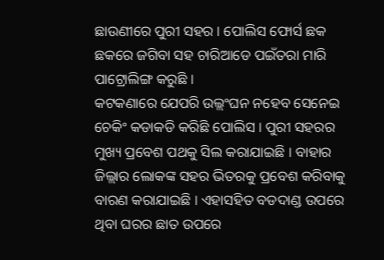ଛାଉଣୀରେ ପୁରୀ ସହର । ପୋଲିସ ଫୋର୍ସ ଛକ ଛକରେ ଜଗିବା ସହ ଚାରିଆଡେ ପଇଁତରା ମାରି ପାଟ୍ରୋଲିଙ୍ଗ କରୁଛି ।
କଟକଣାରେ ଯେପରି ଉଲ୍ଲଂଘନ ନହେବ ସେନେଇ ଚେକିଂ କଡାକଡି କରିଛି ପୋଲିସ । ପୁରୀ ସହରର ମୁଖ୍ୟ ପ୍ରବେଶ ପଥକୁ ସିଲ କରାଯାଇଛି । ବାହାର ଜିଲ୍ଲାର ଲୋକଙ୍କ ସହର ଭିତରକୁ ପ୍ରବେଶ କରିବାକୁ ବାରଣ କରାଯାଇଛି । ଏହାସହିତ ବଡଦାଣ୍ଡ ଉପରେ ଥିବା ଘରର ଛାତ ଉପରେ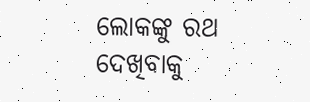ଲୋକଙ୍କୁ ରଥ ଦେଖିବାକୁ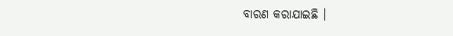ବାରଣ କରାଯାଇଛି ।